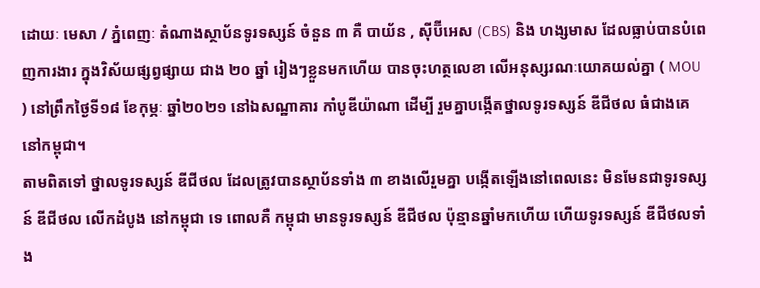ដោយៈ មេសា / ភ្នំពេញៈ តំណាងស្ថាប័នទូរទស្សន៍ ចំនួន ៣ គឺ បាយ័ន , ស៊ីប៊ីអេស (CBS) និង ហង្សមាស ដែលធ្លាប់បានបំពេញការងារ ក្នុងវិស័យផ្សព្វផ្សាយ ជាង ២០ ឆ្នាំ រៀងៗខ្លួនមកហើយ បានចុះហត្ថលេខា លើអនុស្សរណៈយោគយល់គ្នា ( MOU ) នៅព្រឹកថ្ងៃទី១៨ ខែកុម្ភៈ ឆ្នាំ២០២១ នៅឯសណ្ឋាគារ កាំបូឌីយ៉ាណា ដើម្បី រួមគ្នាបង្កើតថ្នាលទូរទស្សន៍ ឌីជីថល ធំជាងគេ នៅកម្ពុជា។
តាមពិតទៅ ថ្នាលទូរទស្សន៍ ឌីជីថល ដែលត្រូវបានស្ថាប័នទាំង ៣ ខាងលើរួមគ្នា បង្កើតឡើងនៅពេលនេះ មិនមែនជាទូរទស្សន៍ ឌីជីថល លើកដំបូង នៅកម្ពុជា ទេ ពោលគឺ កម្ពុជា មានទូរទស្សន៍ ឌីជីថល ប៉ុន្មានឆ្នាំមកហើយ ហើយទូរទស្សន៍ ឌីជីថលទាំង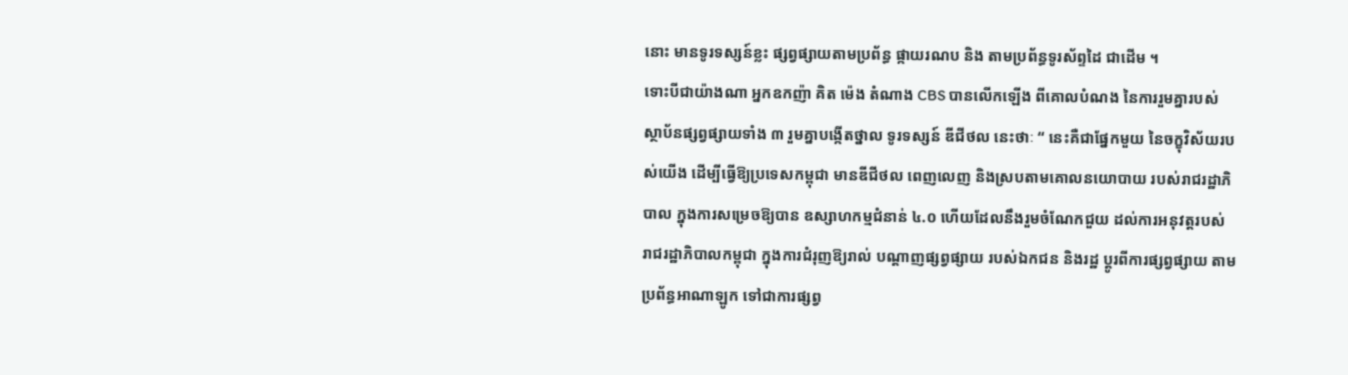នោះ មានទូរទស្សន៍ខ្លះ ផ្សព្វផ្សាយតាមប្រព័ន្ធ ផ្កាយរណប និង តាមប្រព័ន្ធទូរស័ព្ទដៃ ជាដើម ។
ទោះបីជាយ៉ាងណា អ្នកឧកញ៉ា គិត ម៉េង តំណាង CBS បានលើកឡើង ពីគោលបំណង នៃការរួមគ្នារបស់ ស្ថាប័នផ្សព្វផ្សាយទាំង ៣ រួមគ្នាបង្កើតថ្នាល ទូរទស្សន៍ ឌីជីថល នេះថាៈ “ នេះគឺជាផ្នែកមួយ នៃចក្ខុវិស័យរបស់យើង ដើម្បីធ្វើឱ្យប្រទេសកម្ពុជា មានឌីជីថល ពេញលេញ និងស្របតាមគោលនយោបាយ របស់រាជរដ្ឋាភិ បាល ក្នុងការសម្រេចឱ្យបាន ឧស្សាហកម្មជំនាន់ ៤.០ ហើយដែលនឹងរួមចំណែកជួយ ដល់ការអនុវត្តរបស់ រាជរដ្ឋាភិបាលកម្ពុជា ក្នុងការជំរុញឱ្យរាល់ បណ្តាញផ្សព្វផ្សាយ របស់ឯកជន និងរដ្ឋ ប្តូរពីការផ្សព្វផ្សាយ តាមប្រព័ន្ធអាណាឡូក ទៅជាការផ្សព្វ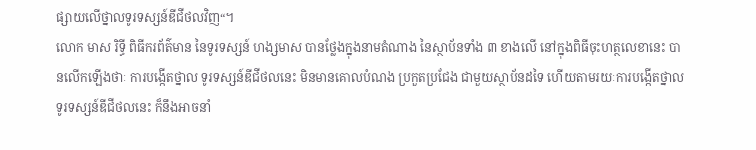ផ្សាយលើថ្នាលទូរទស្សន៍ឌីជីថលវិញ“។
លោក មាស រិទ្ធី ពិធីករព័ត៌មាន នៃទូរទស្សន៍ ហង្សមាស បានថ្លែងក្នុងនាមតំណាង នៃស្ថាប័នទាំង ៣ ខាងលើ នៅក្នុងពិធីចុះហត្ថលេខានេះ បានលើកឡើងថាៈ ការបង្កើតថ្នាល ទូរទស្សន៍ឌីជីថលនេះ មិនមានគោលបំណង ប្រកួតប្រជែង ជាមួយស្ថាប័នដទៃ ហើយតាមរយៈការបង្កើតថ្នាល ទូរទស្សន៍ឌីជីថលនេះ ក៏នឹងអាចនាំ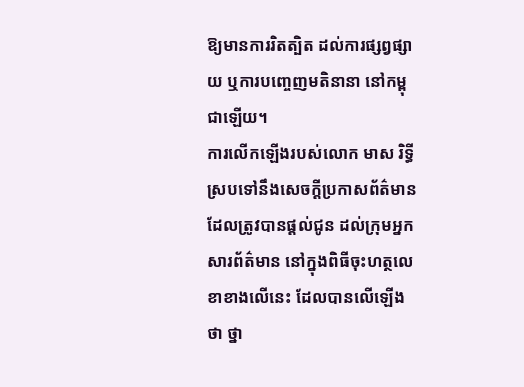ឱ្យមានការរិតត្បិត ដល់ការផ្សព្វផ្សាយ ឬការបញ្ចេញមតិនានា នៅកម្ពុជាឡើយ។
ការលើកឡើងរបស់លោក មាស រិទ្ធី ស្របទៅនឹងសេចក្តីប្រកាសព័ត៌មាន ដែលត្រូវបានផ្តល់ជូន ដល់ក្រុមអ្នកសារព័ត៌មាន នៅក្នុងពិធីចុះហត្ថលេខាខាងលើនេះ ដែលបានលើឡើងថា ថ្នា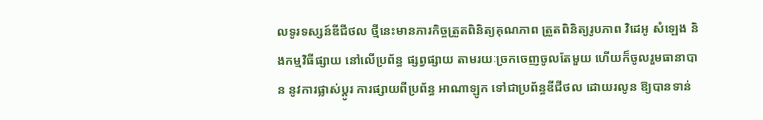លទូរទស្សន៍ឌីជីថល ថ្មីនេះមានភារកិច្ចត្រួតពិនិត្យគុណភាព ត្រួតពិនិត្យរូបភាព វិដេអូ សំឡេង និងកម្មវិធីផ្សាយ នៅលើប្រព័ន្ធ ផ្សព្វផ្សាយ តាមរយៈច្រកចេញចូលតែមួយ ហើយក៏ចូលរួមធានាបាន នូវការផ្លាស់ប្តូរ ការផ្សាយពីប្រព័ន្ធ អាណាឡូក ទៅជាប្រព័ន្ធឌីជីថល ដោយរលូន ឱ្យបានទាន់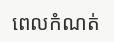ពេលកំណត់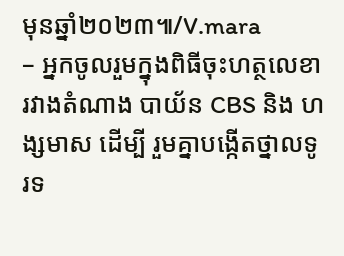មុនឆ្នាំ២០២៣៕/V.mara
– អ្នកចូលរួមក្នុងពិធីចុះហត្ថលេខា រវាងតំណាង បាយ័ន CBS និង ហង្សមាស ដើម្បី រួមគ្នាបង្កើតថ្នាលទូរទ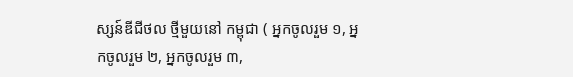ស្សន៍ឌីជីថល ថ្មីមួយនៅ កម្ពុជា ( អ្នកចូលរួម ១, អ្នកចូលរួម ២, អ្នកចូលរួម ៣,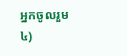អ្នកចូលរួម ៤)